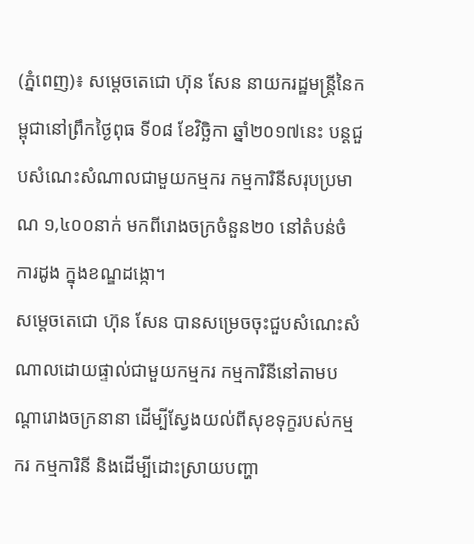(ភ្នំពេញ)៖ សម្តេចតេជោ ហ៊ុន សែន នាយករដ្ឋមន្ត្រីនៃកម្ពុជានៅព្រឹកថ្ងៃពុធ ទី០៨ ខែវិច្ឆិកា ឆ្នាំ២០១៧នេះ បន្តជួបសំណេះសំណាលជាមួយកម្មករ កម្មការិនីសរុបប្រមាណ ១,៤០០នាក់ មកពីរោងចក្រចំនួន២០ នៅតំបន់ចំការដូង ក្នុងខណ្ឌដង្កោ។
សម្តេចតេជោ ហ៊ុន សែន បានសម្រេចចុះជួបសំណេះសំណាលដោយផ្ទាល់ជាមួយកម្មករ កម្មការិនីនៅតាមបណ្តារោងចក្រនានា ដើម្បីស្វែងយល់ពីសុខទុក្ខរបស់កម្មករ កម្មការិនី និងដើម្បីដោះស្រាយបញ្ហា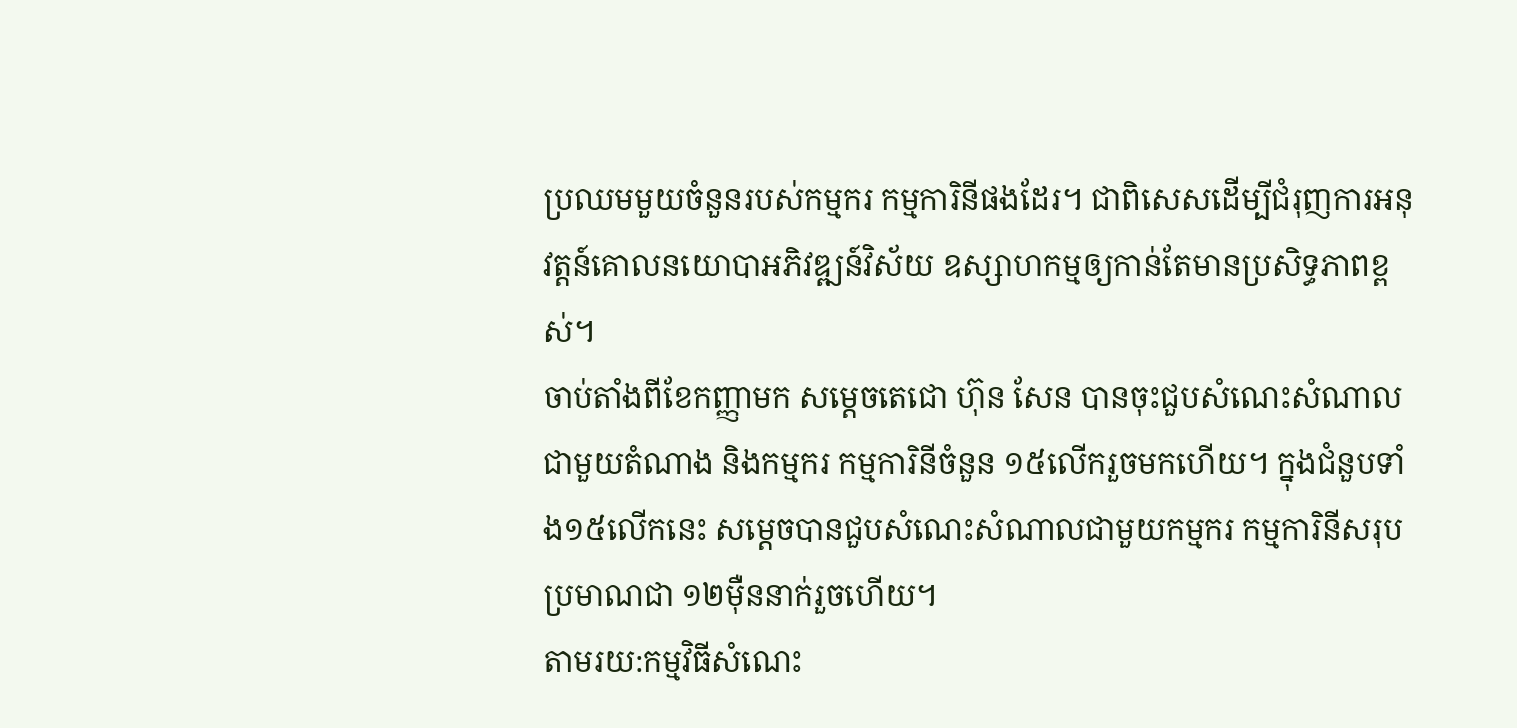ប្រឈមមួយចំនួនរបស់កម្មករ កម្មការិនីផងដែរ។ ជាពិសេសដើម្បីជំរុញការអនុវត្តន៍គោលនយោបាអភិវឌ្ឍន៍វិស័យ ឧស្សាហកម្មឲ្យកាន់តែមានប្រសិទ្ធភាពខ្ពស់។
ចាប់តាំងពីខែកញ្ញាមក សម្តេចតេជោ ហ៊ុន សែន បានចុះជួបសំណេះសំណាលជាមួយតំណាង និងកម្មករ កម្មការិនីចំនួន ១៥លើករួចមកហើយ។ ក្នុងជំនួបទាំង១៥លើកនេះ សម្តេចបានជួបសំណេះសំណាលជាមួយកម្មករ កម្មការិនីសរុបប្រមាណជា ១២ម៉ឺននាក់រួចហើយ។
តាមរយ:កម្មវិធីសំណេះ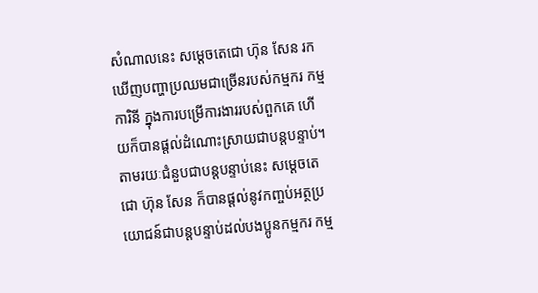សំណាលនេះ សម្តេចតេជោ ហ៊ុន សែន រកឃើញបញ្ហាប្រឈមជាច្រើនរបស់កម្មករ កម្មការិនី ក្នុងការបម្រើការងាររបស់ពួកគេ ហើយក៏បានផ្តល់ដំណោះស្រាយជាបន្តបន្ទាប់។ តាមរយៈជំនួបជាបន្តបន្ទាប់នេះ សម្តេចតេជោ ហ៊ុន សែន ក៏បានផ្តល់នូវកញ្ចប់អត្ថប្រយោជន៍ជាបន្តបន្ទាប់ដល់បងប្អូនកម្មករ កម្ម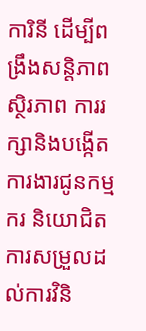ការិនី ដើម្បីពង្រឹងសន្តិភាព ស្ថិរភាព ការរក្សានិងបង្កើតការងារជូនកម្មករ និយោជិត ការសម្រួលដល់ការវិនិ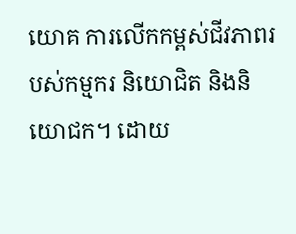យោគ ការលើកកម្ពស់ជីវភាពរបស់កម្មករ និយោជិត និងនិយោជក។ ដោយ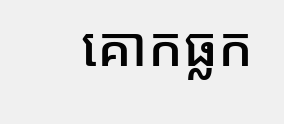គោកធ្លក